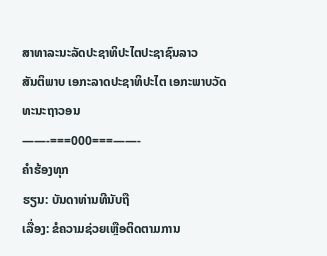ສາທາລະນະລັດປະຊາທິປະໄຕປະຊາຊົນລາວ
ສັນຕິພາບ ເອກະລາດປະຊາທິປະໄຕ ເອກະພາບວັດທະນະຖາວອນ
——-===000===——-
ຄຳຮ້ອງທຸກ
ຮຽນ: ບັນດາທ່ານທີນັບຖື
ເລື່ອງ: ຂໍຄວາມຊ່ວຍເຫຼືອຕິດຕາມການ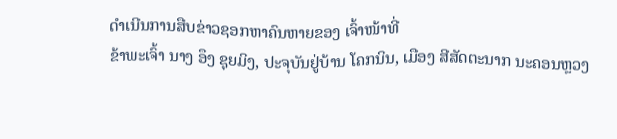ດຳເນີນການສືບຂ່າວຊອກຫາຄົນຫາຍຂອງ ເຈົ້າໜ້າທີ່
ຂ້າພະເຈົ້າ ນາງ ອຶງ ຊຸຍມິງ, ປະຈຸບັນຢູ່ບ້ານ ໂຄກນິນ, ເມືອງ ສີສັດຕະນາກ ນະຄອນຫຼວງ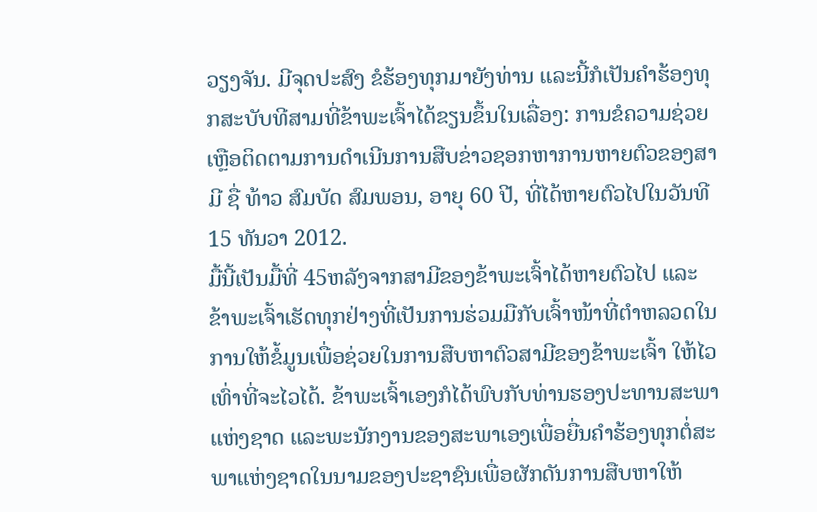ວຽງຈັນ. ມີຈຸດປະສົງ ຂໍຮ້ອງທຸກມາຍັງທ່ານ ແລະນີ້ກໍເປັນຄຳຮ້ອງທຸກສະບັບທີສາມທີ່ຂ້າພະເຈົ້າໄດ້ຂຽນຂຶ້ນໃນເລື່ອງ: ການຂໍຄວາມຊ່ວຍເຫຼືອຕິດຕາມການດຳເນີນການສືບຂ່າວຊອກຫາການຫາຍຕົວຂອງສາມີ ຊື່ ທ້າວ ສົມບັດ ສົມພອນ, ອາຍຸ 60 ປີ, ທີ່ໄດ້ຫາຍຕົວໄປໃນວັນທີ 15 ທັນວາ 2012.
ມື້ນີ້ເປັນມື້ທີ່ 45ຫລັງຈາກສາມີຂອງຂ້າພະເຈົ້າໄດ້ຫາຍຕົວໄປ ແລະ ຂ້າພະເຈົ້າເຮັດທຸກຢ່າງທີ່ເປັນການຮ່ວມມືກັບເຈົ້າໜ້າທີ່ຕຳຫລວດໃນການໃຫ້ຂໍ້ມູນເພື່ອຊ່ວຍໃນການສືບຫາຕົວສາມີຂອງຂ້າພະເຈົ້າ ໃຫ້ໄວເທົ່າທີ່ຈະໄວໄດ້. ຂ້າພະເຈົ້າເອງກໍໄດ້ພົບກັບທ່ານຮອງປະທານສະພາແຫ່ງຊາດ ແລະພະນັກງານຂອງສະພາເອງເພື່ອຍື່ນຄຳຮ້ອງທຸກຕໍ່ສະພາແຫ່ງຊາດໃນນາມຂອງປະຊາຊົນເພື່ອຜັກດັນການສືບຫາໃຫ້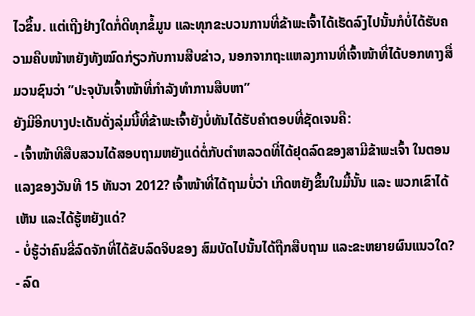ໄວຂຶ້ນ. ແຕ່ເຖີງຢ່າງໃດກໍ່ດີທຸກຂໍ້ມູນ ແລະທຸກຂະບວນການທີ່ຂ້າພະເຈົ້າໄດ້ເຮັດລົງໄປນັ້ນກໍບໍ່ໄດ້ຮັບຄວາມຄືບໜ້າຫຍັງທັງໝົດກ່ຽວກັບການສືບຂ່າວ, ນອກຈາກຖະແຫລງການທີ່ເຈົ້າໜ້າທີ່ໄດ້ບອກທາງສື່ມວນຊົນວ່າ ”ປະຈຸບັນເຈົ້າໜ້າທີ່ກໍາລັງທໍາການສືບຫາ”
ຍັງມີອີກບາງປະເດັນດັ່ງລຸ່ມນີ້ທີ່ຂ້າພະເຈົ້າຍັງບໍ່ທັນໄດ້ຮັບຄຳຕອບທີ່ຊັດເຈນຄື:
- ເຈົ້າໜ້າທີສືບສວນໄດ້ສອບຖາມຫຍັງແດ່ຕໍ່ກັບຕຳຫລວດທີ່ໄດ້ຢຸດລົດຂອງສາມີຂ້າພະເຈົ້າ ໃນຕອນແລງຂອງວັນທີ 15 ທັນວາ 2012? ເຈົ້າໜ້າທີ່ໄດ້ຖາມບໍ່ວ່າ ເກີດຫຍັງຂຶ້ນໃນມື້ນັ້ນ ແລະ ພວກເຂົາໄດ້ເຫັນ ແລະໄດ້ຮູ້ຫຍັງແດ່?
- ບໍ່ຮູ້ວ່າຄົນຂີ່ລົດຈັກທີ່ໄດ້ຂັບລົດຈິບຂອງ ສົມບັດໄປນັ້ນໄດ້ຖືກສືບຖາມ ແລະຂະຫຍາຍຜົນແນວໃດ?
- ລົດ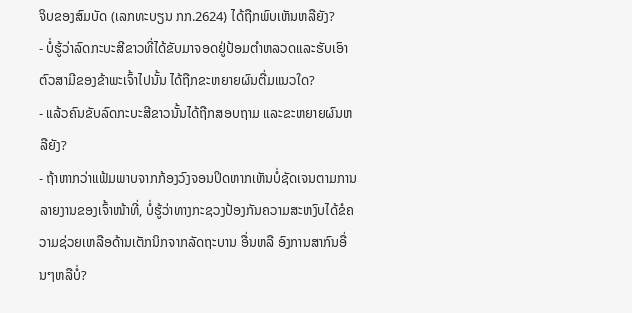ຈິບຂອງສົມບັດ (ເລກທະບຽນ ກກ.2624) ໄດ້ຖືກພົບເຫັນຫລືຍັງ?
- ບໍ່ຮູ້ວ່າລົດກະບະສີຂາວທີ່ໄດ້ຂັບມາຈອດຢູ່ປ້ອມຕຳຫລວດແລະຮັບເອົາຕົວສາມີຂອງຂ້າພະເຈົ້າໄປນັ້ນ ໄດ້ຖືກຂະຫຍາຍຜົນຕື່ມແນວໃດ?
- ແລ້ວຄົນຂັບລົດກະບະສີຂາວນັ້ນໄດ້ຖືກສອບຖາມ ແລະຂະຫຍາຍຜົນຫລືຍັງ?
- ຖ້າຫາກວ່າແຟ້ມພາບຈາກກ້ອງວົງຈອນປິດຫາກເຫັນບໍ່ຊັດເຈນຕາມການລາຍງານຂອງເຈົ້າໜ້າທີ່, ບໍ່ຮູ້ວ່າທາງກະຊວງປ້ອງກັນຄວາມສະຫງົບໄດ້ຂໍຄວາມຊ່ວຍເຫລືອດ້ານເຕັກນິກຈາກລັດຖະບານ ອື່ນຫລື ອົງການສາກົນອື່ນໆຫລືບໍ່?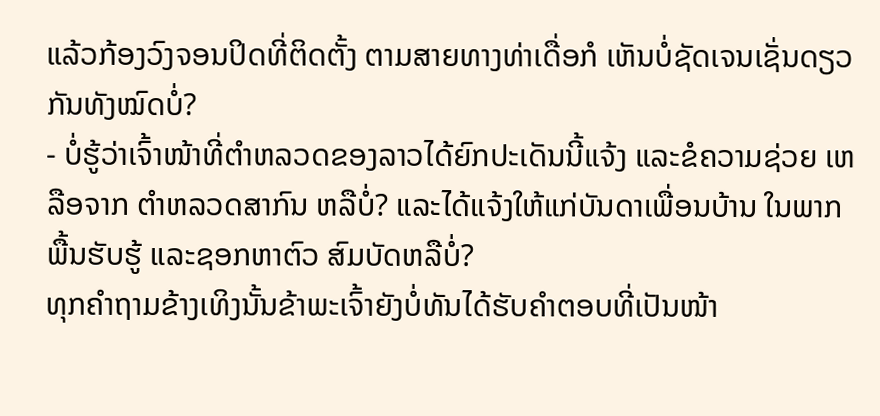ແລ້ວກ້ອງວົງຈອນປິດທີ່ຕິດຕັ້ງ ຕາມສາຍທາງທ່າເດື່ອກໍ ເຫັນບໍ່ຊັດເຈນເຊັ່ນດຽວກັນທັງໝົດບໍ່?
- ບໍ່ຮູ້ວ່າເຈົ້າໜ້າທີ່ຕຳຫລວດຂອງລາວໄດ້ຍົກປະເດັນນີ້ແຈ້ງ ແລະຂໍຄວາມຊ່ວຍ ເຫລືອຈາກ ຕຳຫລວດສາກົນ ຫລືບໍ່? ແລະໄດ້ແຈ້ງໃຫ້ແກ່ບັນດາເພື່ອນບ້ານ ໃນພາກພື້ນຮັບຮູ້ ແລະຊອກຫາຕົວ ສົມບັດຫລືບໍ່?
ທຸກຄຳຖາມຂ້າງເທິງນັ້ນຂ້າພະເຈົ້າຍັງບໍ່ທັນໄດ້ຮັບຄຳຕອບທີ່ເປັນໜ້າ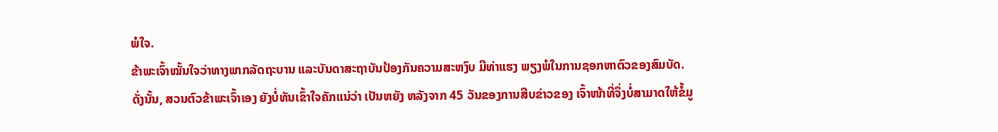ພໍໃຈ.
ຂ້າພະເຈົ້າໝັ້ນໃຈວ່າທາງພາກລັດຖະບານ ແລະບັນດາສະຖາບັນປ້ອງກັນຄວາມສະຫງົບ ມີທ່າແຮງ ພຽງພໍໃນການຊອກຫາຕົວຂອງສົມບັດ. ດັ່ງນັ້ນ, ສວນຕົວຂ້າພະເຈົ້າເອງ ຍັງບໍ່ທັນເຂົ້າໃຈຄັກແນ່ວ່າ ເປັນຫຍັງ ຫລັງຈາກ 45 ວັນຂອງການສືບຂ່າວຂອງ ເຈົ້າໜ້າທີ່ຈຶ່ງບໍ່ສາມາດໃຫ້ຂໍ້ມູ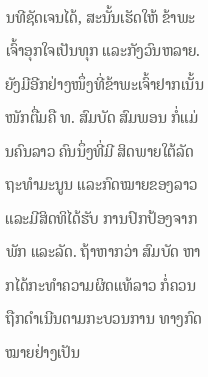ນທີຊັດເຈນໄດ້, ສະນັ້ນເຮັດໃຫ້ ຂ້າພະເຈົ້າອຸກໃຈເປັນທຸກ ແລະກັງວົນຫລາຍ.
ຍັງມີອີກຢ່າງໜຶ່ງທີ່ຂ້າພະເຈົ້າຢາກເນັ້ນໜັກຕື່ມຄື ທ. ສົມບັດ ສົມພອນ ກໍ່ແມ່ນຄົນລາວ ຄົນນຶ່ງທີ່ມີ ສິດພາຍໃຕ້ລັດຖະທຳມະນູນ ແລະກົດໝາຍຂອງລາວ ແລະມີສິດທິໄດ້ຮັບ ການປົກປ້ອງຈາກພັກ ແລະລັດ. ຖ້າຫາກວ່າ ສົມບັດ ຫາກໄດ້ກະທຳຄວາມຜິດແທ້ລາວ ກໍ່ຄວນຖືກດຳເນີນຕາມກະບວນການ ທາງກົດໝາຍຢ່າງເປັນ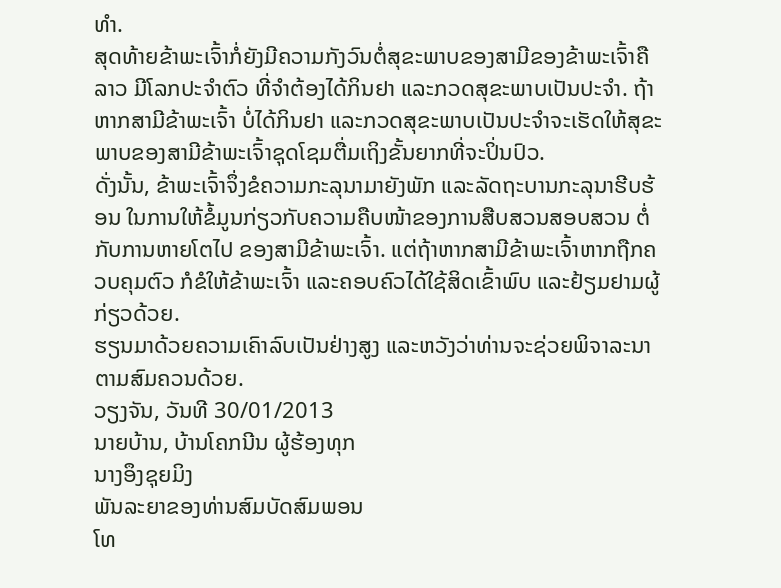ທຳ.
ສຸດທ້າຍຂ້າພະເຈົ້າກໍ່ຍັງມີຄວາມກັງວົນຕໍ່ສຸຂະພາບຂອງສາມີຂອງຂ້າພະເຈົ້າຄືລາວ ມີໂລກປະຈຳຕົວ ທີ່ຈຳຕ້ອງໄດ້ກິນຢາ ແລະກວດສຸຂະພາບເປັນປະຈຳ. ຖ້າຫາກສາມີຂ້າພະເຈົ້າ ບໍ່ໄດ້ກິນຢາ ແລະກວດສຸຂະພາບເປັນປະຈຳຈະເຮັດໃຫ້ສຸຂະພາບຂອງສາມີຂ້າພະເຈົ້າຊຸດໂຊມຕື່ມເຖິງຂັ້ນຍາກທີ່ຈະປິ່ນປົວ.
ດັ່ງນັ້ນ, ຂ້າພະເຈົ້າຈຶ່ງຂໍຄວາມກະລຸນາມາຍັງພັກ ແລະລັດຖະບານກະລຸນາຮີບຮ້ອນ ໃນການໃຫ້ຂໍ້ມູນກ່ຽວກັບຄວາມຄືບໜ້າຂອງການສືບສວນສອບສວນ ຕໍ່ກັບການຫາຍໂຕໄປ ຂອງສາມີຂ້າພະເຈົ້າ. ແຕ່ຖ້າຫາກສາມີຂ້າພະເຈົ້າຫາກຖືກຄວບຄຸມຕົວ ກໍຂໍໃຫ້ຂ້າພະເຈົ້າ ແລະຄອບຄົວໄດ້ໃຊ້ສິດເຂົ້າພົບ ແລະຢ້ຽມຢາມຜູ້ກ່ຽວດ້ວຍ.
ຮຽນມາດ້ວຍຄວາມເຄົາລົບເປັນຢ່າງສູງ ແລະຫວັງວ່າທ່ານຈະຊ່ວຍພິຈາລະນາຕາມສົມຄວນດ້ວຍ.
ວຽງຈັນ, ວັນທີ 30/01/2013
ນາຍບ້ານ, ບ້ານໂຄກນີນ ຜູ້ຮ້ອງທຸກ
ນາງອຶງຊຸຍມິງ
ພັນລະຍາຂອງທ່ານສົມບັດສົມພອນ
ໂທ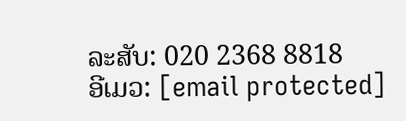ລະສັບ: 020 2368 8818
ອີເມວ: [email protected]